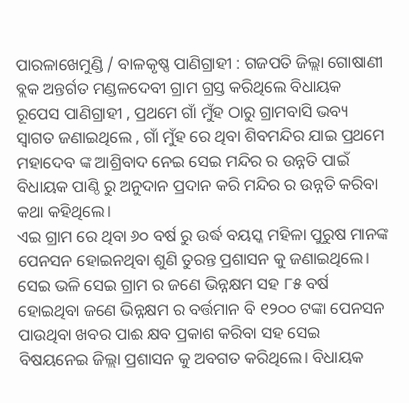ପାରଳାଖେମୁଣ୍ଡି / ବାଳକୃଷ୍ଣ ପାଣିଗ୍ରାହୀ : ଗଜପତି ଜିଲ୍ଲା ଗୋଷାଣୀ ବ୍ଲକ ଅନ୍ତର୍ଗତ ମଣ୍ଡଳଦେବୀ ଗ୍ରାମ ଗ୍ରସ୍ତ କରିଥିଲେ ବିଧାୟକ ରୂପେସ ପାଣିଗ୍ରାହୀ , ପ୍ରଥମେ ଗାଁ ମୁଁହ ଠାରୁ ଗ୍ରାମବାସି ଭବ୍ୟ ସ୍ଵାଗତ ଜଣାଇଥିଲେ , ଗାଁ ମୁଁହ ରେ ଥିବା ଶିବମନ୍ଦିର ଯାଇ ପ୍ରଥମେ ମହାଦେବ ଙ୍କ ଆଶ୍ରିବାଦ ନେଇ ସେଇ ମନ୍ଦିର ର ଉନ୍ନତି ପାଇଁ ବିଧାୟକ ପାଣ୍ଠି ରୁ ଅନୁଦାନ ପ୍ରଦାନ କରି ମନ୍ଦିର ର ଉନ୍ନତି କରିବା କଥା କହିଥିଲେ।
ଏଇ ଗ୍ରାମ ରେ ଥିବା ୬୦ ବର୍ଷ ରୁ ଉର୍ଦ୍ଧ ବୟସ୍କ ମହିଳା ପୁରୁଷ ମାନଙ୍କ ପେନସନ ହୋଇନଥିବା ଶୁଣି ତୁରନ୍ତ ପ୍ରଶାସନ କୁ ଜଣାଇଥିଲେ। ସେଇ ଭଳି ସେଇ ଗ୍ରାମ ର ଜଣେ ଭିନ୍ନକ୍ଷମ ସହ ୮୫ ବର୍ଷ ହୋଇଥିବା ଜଣେ ଭିନ୍ନକ୍ଷମ ର ବର୍ତ୍ତମାନ ବି ୧୨୦୦ ଟଙ୍କା ପେନସନ ପାଉଥିବା ଖବର ପାଈ କ୍ଷବ ପ୍ରକାଶ କରିବା ସହ ସେଇ ବିଷୟନେଇ ଜିଲ୍ଲା ପ୍ରଶାସନ କୁ ଅବଗତ କରିଥିଲେ। ବିଧାୟକ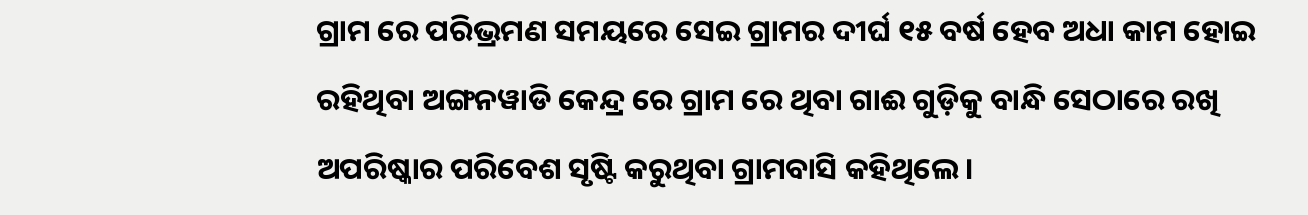ଗ୍ରାମ ରେ ପରିଭ୍ରମଣ ସମୟରେ ସେଇ ଗ୍ରାମର ଦୀର୍ଘ ୧୫ ବର୍ଷ ହେବ ଅଧା କାମ ହୋଇ ରହିଥିବା ଅଙ୍ଗନୱାଡି କେନ୍ଦ୍ର ରେ ଗ୍ରାମ ରେ ଥିବା ଗାଈ ଗୁଡ଼ିକୁ ବାନ୍ଧି ସେଠାରେ ରଖି ଅପରିଷ୍କାର ପରିବେଶ ସୃଷ୍ଟି କରୁଥିବା ଗ୍ରାମବାସି କହିଥିଲେ।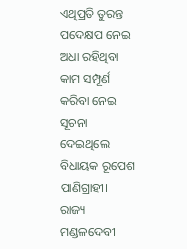ଏଥିପ୍ରତି ତୁରନ୍ତ ପଦେକ୍ଷପ ନେଇ ଅଧା ରହିଥିବା କାମ ସମ୍ପୂର୍ଣ କରିବା ନେଇ ସୂଚନା ଦେଇଥିଲେ ବିଧାୟକ ରୂପେଶ ପାଣିଗ୍ରାହୀ।
ରାଜ୍ୟ
ମଣ୍ଡଳଦେବୀ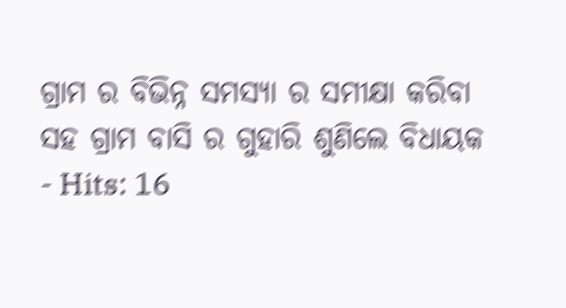ଗ୍ରାମ ର ବିଭିନ୍ନ ସମସ୍ୟା ର ସମୀକ୍ଷା କରିବା ସହ ଗ୍ରାମ ବାସି ର ଗୁହାରି ଶୁଣିଲେ ବିଧାୟକ
- Hits: 16